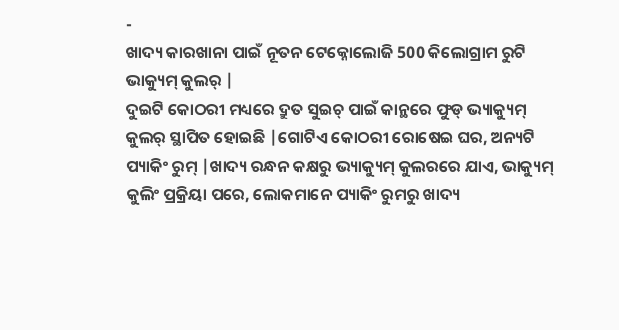-
ଖାଦ୍ୟ କାରଖାନା ପାଇଁ ନୂତନ ଟେକ୍ନୋଲୋଜି 500 କିଲୋଗ୍ରାମ ରୁଟି ଭାକ୍ୟୁମ୍ କୁଲର୍ |
ଦୁଇଟି କୋଠରୀ ମଧ୍ୟରେ ଦ୍ରୁତ ସୁଇଚ୍ ପାଇଁ କାନ୍ଥରେ ଫୁଡ୍ ଭ୍ୟାକ୍ୟୁମ୍ କୁଲର୍ ସ୍ଥାପିତ ହୋଇଛି |ଗୋଟିଏ କୋଠରୀ ରୋଷେଇ ଘର, ଅନ୍ୟଟି ପ୍ୟାକିଂ ରୁମ୍ |ଖାଦ୍ୟ ରନ୍ଧନ କକ୍ଷରୁ ଭ୍ୟାକ୍ୟୁମ୍ କୁଲରରେ ଯାଏ, ଭାକ୍ୟୁମ୍ କୁଲିଂ ପ୍ରକ୍ରିୟା ପରେ, ଲୋକମାନେ ପ୍ୟାକିଂ ରୁମରୁ ଖାଦ୍ୟ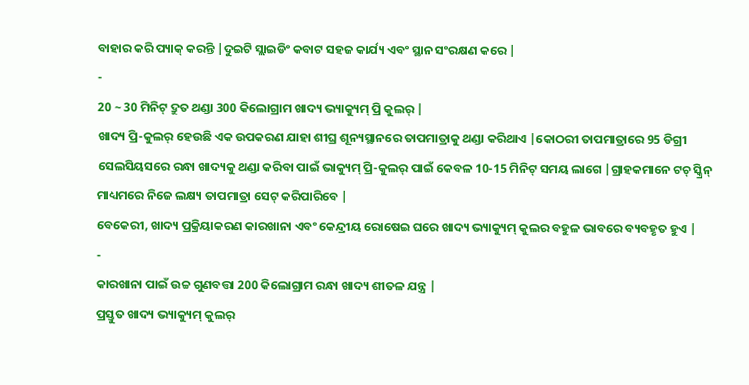ବାହାର କରି ପ୍ୟାକ୍ କରନ୍ତି |ଦୁଇଟି ସ୍ଲାଇଡିଂ କବାଟ ସହଜ କାର୍ଯ୍ୟ ଏବଂ ସ୍ଥାନ ସଂରକ୍ଷଣ କରେ |
-
20 ~ 30 ମିନିଟ୍ ଦ୍ରୁତ ଥଣ୍ଡା 300 କିଲୋଗ୍ରାମ ଖାଦ୍ୟ ଭ୍ୟାକ୍ୟୁମ୍ ପ୍ରି କୁଲର୍ |
ଖାଦ୍ୟ ପ୍ରି-କୁଲର୍ ହେଉଛି ଏକ ଉପକରଣ ଯାହା ଶୀଘ୍ର ଶୂନ୍ୟସ୍ଥାନରେ ତାପମାତ୍ରାକୁ ଥଣ୍ଡା କରିଥାଏ |କୋଠରୀ ତାପମାତ୍ରାରେ 95 ଡିଗ୍ରୀ ସେଲସିୟସରେ ରନ୍ଧା ଖାଦ୍ୟକୁ ଥଣ୍ଡା କରିବା ପାଇଁ ଭାକ୍ୟୁମ୍ ପ୍ରି-କୁଲର୍ ପାଇଁ କେବଳ 10-15 ମିନିଟ୍ ସମୟ ଲାଗେ |ଗ୍ରାହକମାନେ ଟଚ୍ ସ୍କ୍ରିନ୍ ମାଧ୍ୟମରେ ନିଜେ ଲକ୍ଷ୍ୟ ତାପମାତ୍ରା ସେଟ୍ କରିପାରିବେ |
ବେକେରୀ, ଖାଦ୍ୟ ପ୍ରକ୍ରିୟାକରଣ କାରଖାନା ଏବଂ କେନ୍ଦ୍ରୀୟ ରୋଷେଇ ଘରେ ଖାଦ୍ୟ ଭ୍ୟାକ୍ୟୁମ୍ କୁଲର ବହୁଳ ଭାବରେ ବ୍ୟବହୃତ ହୁଏ |
-
କାରଖାନା ପାଇଁ ଉଚ୍ଚ ଗୁଣବତ୍ତା 200 କିଲୋଗ୍ରାମ ରନ୍ଧା ଖାଦ୍ୟ ଶୀତଳ ଯନ୍ତ୍ର |
ପ୍ରସ୍ତୁତ ଖାଦ୍ୟ ଭ୍ୟାକ୍ୟୁମ୍ କୁଲର୍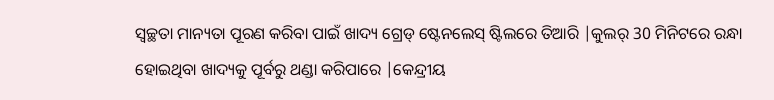ସ୍ୱଚ୍ଛତା ମାନ୍ୟତା ପୂରଣ କରିବା ପାଇଁ ଖାଦ୍ୟ ଗ୍ରେଡ୍ ଷ୍ଟେନଲେସ୍ ଷ୍ଟିଲରେ ତିଆରି |କୁଲର୍ 30 ମିନିଟରେ ରନ୍ଧା ହୋଇଥିବା ଖାଦ୍ୟକୁ ପୂର୍ବରୁ ଥଣ୍ଡା କରିପାରେ |କେନ୍ଦ୍ରୀୟ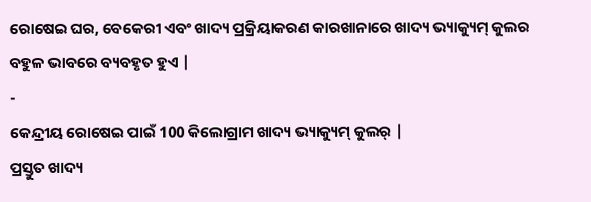ରୋଷେଇ ଘର, ବେକେରୀ ଏବଂ ଖାଦ୍ୟ ପ୍ରକ୍ରିୟାକରଣ କାରଖାନାରେ ଖାଦ୍ୟ ଭ୍ୟାକ୍ୟୁମ୍ କୁଲର ବହୁଳ ଭାବରେ ବ୍ୟବହୃତ ହୁଏ |
-
କେନ୍ଦ୍ରୀୟ ରୋଷେଇ ପାଇଁ 100 କିଲୋଗ୍ରାମ ଖାଦ୍ୟ ଭ୍ୟାକ୍ୟୁମ୍ କୁଲର୍ |
ପ୍ରସ୍ତୁତ ଖାଦ୍ୟ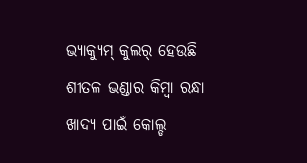ଭ୍ୟାକ୍ୟୁମ୍ କୁଲର୍ ହେଉଛି ଶୀତଳ ଭଣ୍ଡାର କିମ୍ବା ରନ୍ଧା ଖାଦ୍ୟ ପାଇଁ କୋଲ୍ଡ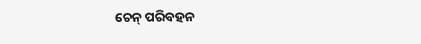ଚେନ୍ ପରିବହନ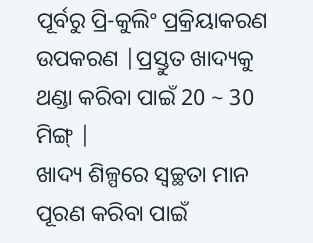ପୂର୍ବରୁ ପ୍ରି-କୁଲିଂ ପ୍ରକ୍ରିୟାକରଣ ଉପକରଣ |ପ୍ରସ୍ତୁତ ଖାଦ୍ୟକୁ ଥଣ୍ଡା କରିବା ପାଇଁ 20 ~ 30 ମିଙ୍ଗ୍ |
ଖାଦ୍ୟ ଶିଳ୍ପରେ ସ୍ୱଚ୍ଛତା ମାନ ପୂରଣ କରିବା ପାଇଁ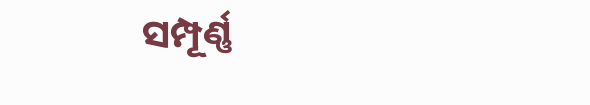ସମ୍ପୂର୍ଣ୍ଣ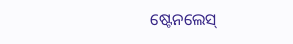ଷ୍ଟେନଲେସ୍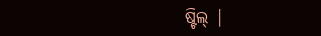ଷ୍ଟିଲ୍ |